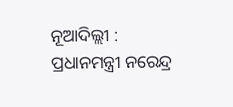ନୂଆଦିଲ୍ଲୀ : ପ୍ରଧାନମନ୍ତ୍ରୀ ନରେନ୍ଦ୍ର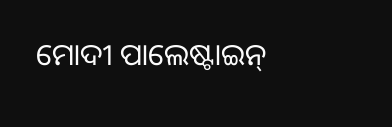ମୋଦୀ ପାଲେଷ୍ଟାଇନ୍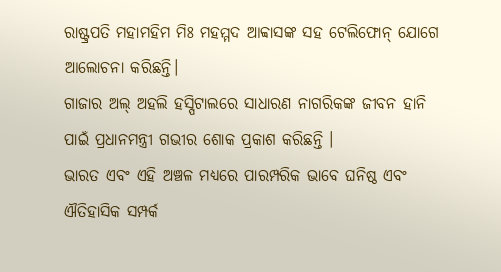ରାଷ୍ଟ୍ରପତି ମହାମହିମ ମିଃ ମହମ୍ମଦ ଆବ୍ବାସଙ୍କ ସହ ଟେଲିଫୋନ୍ ଯୋଗେ ଆଲୋଚନା କରିଛନ୍ତି।
ଗାଜାର ଅଲ୍ ଅହଲି ହସ୍ପିଟାଲରେ ସାଧାରଣ ନାଗରିକଙ୍କ ଜୀବନ ହାନି ପାଇଁ ପ୍ରଧାନମନ୍ତ୍ରୀ ଗଭୀର ଶୋକ ପ୍ରକାଶ କରିଛନ୍ତି ।
ଭାରତ ଏବଂ ଏହି ଅଞ୍ଚଳ ମଧ୍ୟରେ ପାରମ୍ପରିକ ଭାବେ ଘନିଷ୍ଠ ଏବଂ ଐତିହାସିକ ସମ୍ପର୍କ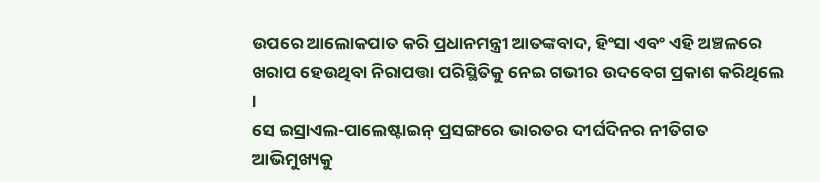ଉପରେ ଆଲୋକପାତ କରି ପ୍ରଧାନମନ୍ତ୍ରୀ ଆତଙ୍କବାଦ, ହିଂସା ଏବଂ ଏହି ଅଞ୍ଚଳରେ ଖରାପ ହେଉଥିବା ନିରାପତ୍ତା ପରିସ୍ଥିତିକୁ ନେଇ ଗଭୀର ଉଦବେଗ ପ୍ରକାଶ କରିଥିଲେ ।
ସେ ଇସ୍ରାଏଲ-ପାଲେଷ୍ଟାଇନ୍ ପ୍ରସଙ୍ଗରେ ଭାରତର ଦୀର୍ଘଦିନର ନୀତିଗତ ଆଭିମୁଖ୍ୟକୁ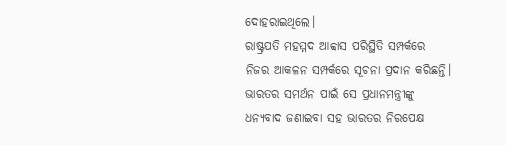ଦୋହରାଇଥିଲେ।
ରାଷ୍ଟ୍ରପତି ମହମ୍ମଦ ଆବ୍ବାସ ପରିସ୍ଥିତି ସମ୍ପର୍କରେ ନିଜର ଆକଳନ ସମ୍ପର୍କରେ ସୂଚନା ପ୍ରଦାନ କରିଛନ୍ତି। ଭାରତର ସମର୍ଥନ ପାଇଁ ସେ ପ୍ରଧାନମନ୍ତ୍ରୀଙ୍କୁ ଧନ୍ୟବାଦ ଜଣାଇବା ସହ ଭାରତର ନିରପେକ୍ଷ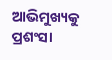ଆଭିମୁଖ୍ୟକୁ ପ୍ରଶଂସା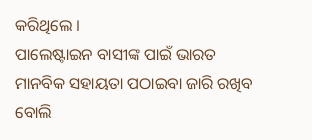କରିଥିଲେ ।
ପାଲେଷ୍ଟାଇନ ବାସୀଙ୍କ ପାଇଁ ଭାରତ ମାନବିକ ସହାୟତା ପଠାଇବା ଜାରି ରଖିବ ବୋଲି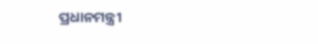ପ୍ରଧାନମନ୍ତ୍ରୀ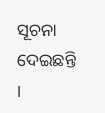ସୂଚନା ଦେଇଛନ୍ତି ।